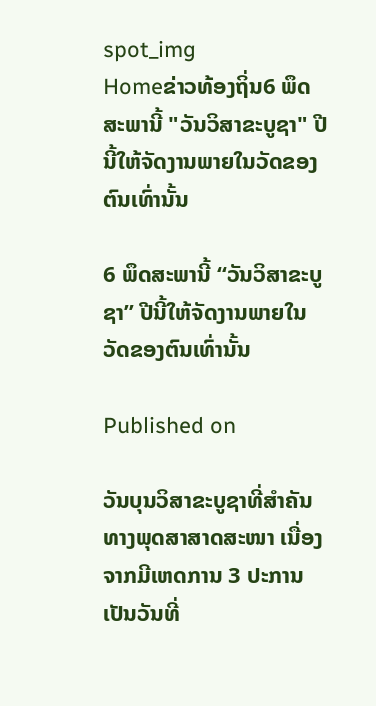spot_img
Homeຂ່າວທ້ອງຖິ່ນ6 ພຶດສະພານີ້ "ວັນວິສາຂະບູຊາ" ປີນີ້ໃຫ້ຈັດງານພາຍໃນວັດຂອງຕົນເທົ່ານັ້ນ

6 ພຶດສະພານີ້ “ວັນວິສາຂະບູຊາ” ປີນີ້ໃຫ້ຈັດງານພາຍໃນວັດຂອງຕົນເທົ່ານັ້ນ

Published on

ວັນບຸນວິສາຂະບູຊາທີ່ສຳຄັນ ທາງພຸດສາສາດສະໜາ ເນື່ອງຈາກມີເຫດການ 3 ປະການ ເປັນວັນທີ່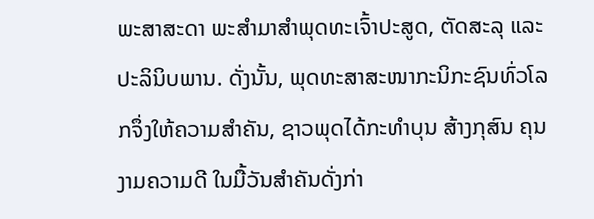ພະສາສະດາ ພະສຳມາສຳພຸດທະເຈົ້າປະສູດ, ຕັດສະລຸ ແລະ ປະລິນິບພານ. ດັ່ງນັ້ນ, ພຸດທະສາສະໜາກະນິກະຊົນທົ່ວໂລກຈຶ່ງໃຫ້ຄວາມສຳຄັນ, ຊາວພຸດໄດ້ກະທຳບຸນ ສ້າງກຸສົນ ຄຸນງາມຄວາມດີ ໃນມື້ວັນສຳຄັນດັ່ງກ່າ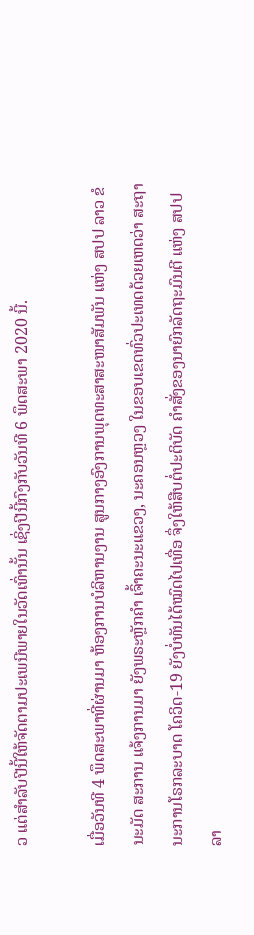ວ ແຕ່ສຳລັບປີນີ້ໃຫ້ຈັດຕາມປະເພນີພາຍໃນວັດເທົ່ານັ້ນ ເຊິ່ງປີນີ້ກົງກັບວັນທີ 6 ພຶດສະພາ 2020 ນີ້.

ເມື່ອວັນທີ 4 ພຶດສະພາທີ່ຜ່ານມາ ຫ້ອງການບໍລິຫານງານ ສູນກາງອົງການພຸດທະສາສະໜາສັມພັນ ແຫ່ງ ສປປ ລາວ ຂໍນະມັດ ສະການ ແຈ້ງການມາ ຍັງພຣະຫຼັກຄຳ ເຈົ້າຄະນະແຂວງ, ນະຄອນຫຼວງ ໃນຂອບເຂດທົ່ວປະເທດດ້ວຍເຫດວ່າ ສະຖານະການໂຣກລະບາດ ໂຄວິດ-19 ຍັງບໍ່ທັນໄດ້ໝົດໄປເທື່ອ ຈຶ່ງໃຫ້ສືບຕໍ່ປະຕິບັດ ຄຳສັ່ງຂອງນາຍົກລັດຖະມົນຕີ ແຫ່ງ ສປປ ລາ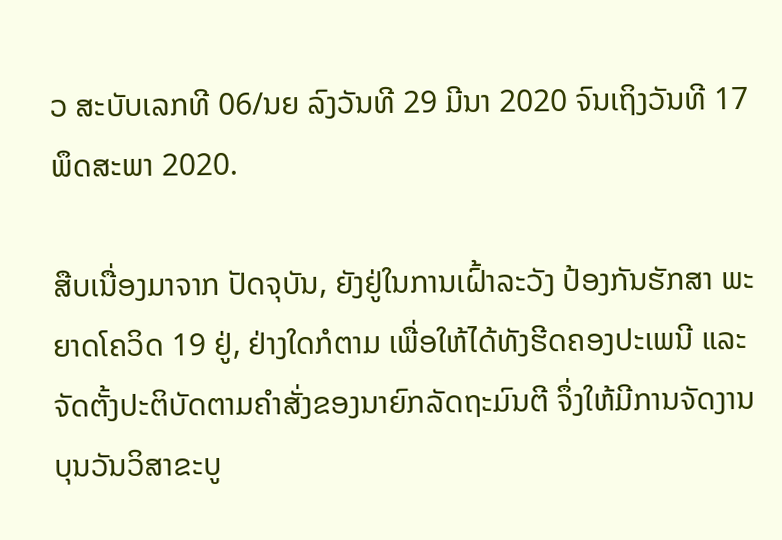ວ ສະບັບເລກທີ 06/ນຍ ລົງວັນທີ 29 ມີນາ 2020 ຈົນເຖິງວັນທີ 17 ພຶດສະພາ 2020.

ສືບເນື່ອງມາຈາກ ປັດຈຸບັນ, ຍັງຢູ່ໃນການເຝົ້າລະວັງ ປ້ອງກັນຮັກສາ ພະຍາດໂຄວິດ 19 ຢູ່, ຢ່າງໃດກໍຕາມ ເພື່ອໃຫ້ໄດ້ທັງຮີດຄອງປະເພນີ ແລະ ຈັດຕັ້ງປະຕິບັດຕາມຄຳສັ່ງຂອງນາຍົກລັດຖະມົນຕີ ຈຶ່ງໃຫ້ມີການຈັດງານບຸນວັນວິສາຂະບູ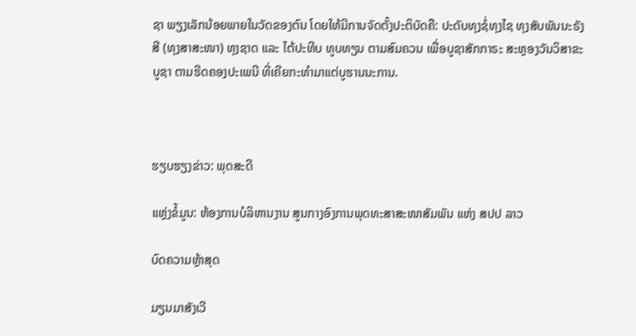ຊາ ພຽງເລັກນ້ອຍພາຍໃນວັດຂອງຕົນ ໂດຍໃຫ້ມີການຈັດຕັ້ງປະຕິບັດຄື: ປະດັບທຸງຊໍ່ທຸງໄຊ ທຸງສັບພັນນະຣັງສີ (ທຸງສາສະໜາ) ທຸງຊາດ ແລະ ໄຕ້ປະທີບ ທູບທຽນ ຕາມສົມຄວນ ເພື່ອບູຊາສັກກາຣະ ສະຫຼອງວັນວິສາຂະບູຊາ ຕາມຮີດຄອງປະເພນີ ທີ່ເຄີຍກະທຳມາແຕ່ບູຮານນະການ.



ຮຽບຮຽງຂ່າວ: ພຸດສະດີ

ແຫຼ່ງຂໍ້ມູນ: ຫ້ອງການບໍລິຫານງານ ສູນກາງອົງການພຸດທະສາສະໜາສັມພັນ ແຫ່ງ ສປປ ລາວ

ບົດຄວາມຫຼ້າສຸດ

ມຽນມາສັງເວີ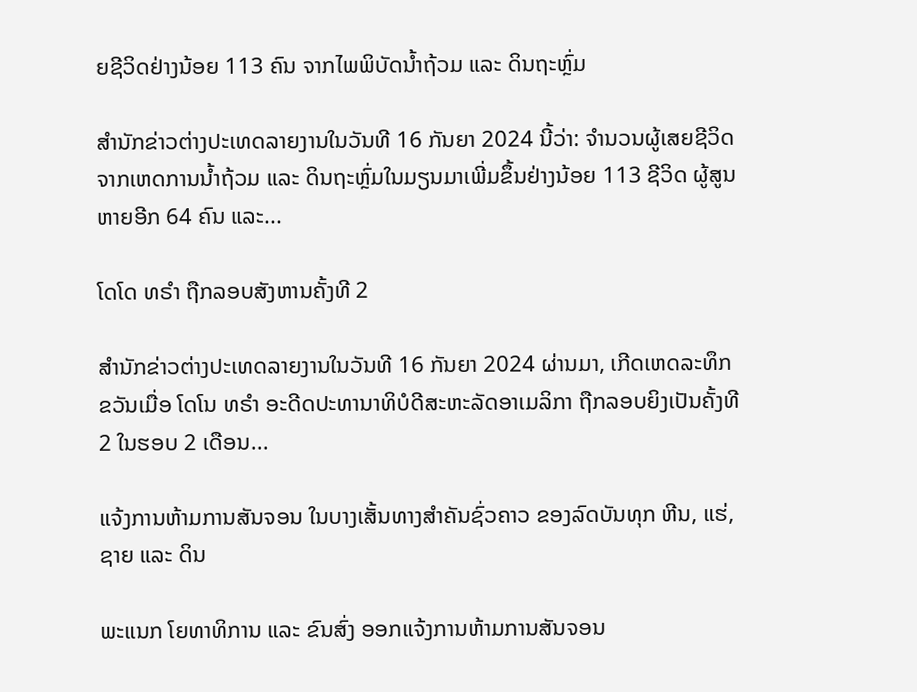ຍຊີວິດຢ່າງນ້ອຍ 113 ຄົນ ຈາກໄພພິບັດນ້ຳຖ້ວມ ແລະ ດິນຖະຫຼົ່ມ

ສຳນັກຂ່າວຕ່າງປະເທດລາຍງານໃນວັນທີ 16 ກັນຍາ 2024 ນີ້ວ່າ: ຈຳນວນຜູ້ເສຍຊີວິດຈາກເຫດການນ້ຳຖ້ວມ ແລະ ດິນຖະຫຼົ່ມໃນມຽນມາເພີ່ມຂຶ້ນຢ່າງນ້ອຍ 113 ຊີວິດ ຜູ້ສູນຫາຍອີກ 64 ຄົນ ແລະ...

ໂດໂດ ທຣຳ ຖືກລອບສັງຫານຄັ້ງທີ 2

ສຳນັກຂ່າວຕ່າງປະເທດລາຍງານໃນວັນທີ 16 ກັນຍາ 2024 ຜ່ານມາ, ເກີດເຫດລະທຶກຂວັນເມື່ອ ໂດໂນ ທຣຳ ອະດີດປະທານາທິບໍດີສະຫະລັດອາເມລິກາ ຖືກລອບຍິງເປັນຄັ້ງທີ 2 ໃນຮອບ 2 ເດືອນ...

ແຈ້ງການຫ້າມການສັນຈອນ ໃນບາງເສັ້ນທາງສໍາຄັນຊົ່ວຄາວ ຂອງລົດບັນທຸກ ຫີນ, ແຮ່, ຊາຍ ແລະ ດິນ

ພະແນກ ໂຍທາທິການ ແລະ ຂົນສົ່ງ ອອກແຈ້ງການຫ້າມການສັນຈອນ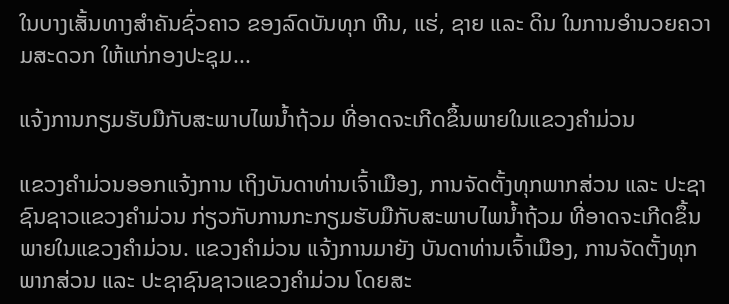ໃນບາງເສັ້ນທາງສໍາຄັນຊົ່ວຄາວ ຂອງລົດບັນທຸກ ຫີນ, ແຮ່, ຊາຍ ແລະ ດິນ ໃນການອໍານວຍຄວາມສະດວກ ໃຫ້ແກ່ກອງປະຊຸມ...

ແຈ້ງການກຽມຮັບມືກັບສະພາບໄພນໍ້າຖ້ວມ ທີ່ອາດຈະເກີດຂຶ້ນພາຍໃນແຂວງຄໍາມ່ວນ

ແຂວງຄຳມ່ວນອອກແຈ້ງການ ເຖິງບັນດາທ່ານເຈົ້າເມືອງ, ການຈັດຕັ້ງທຸກພາກສ່ວນ ແລະ ປະຊາຊົນຊາວແຂວງຄໍາມ່ວນ ກ່ຽວກັບການກະກຽມຮັບມືກັບສະພາບໄພນໍ້າຖ້ວມ ທີ່ອາດຈະເກີດຂຶ້ນພາຍໃນແຂວງຄໍາມ່ວນ. ແຂວງຄໍາມ່ວນ ແຈ້ງການມາຍັງ ບັນດາທ່ານເຈົ້າເມືອງ, ການຈັດຕັ້ງທຸກພາກສ່ວນ ແລະ ປະຊາຊົນຊາວແຂວງຄໍາມ່ວນ ໂດຍສະ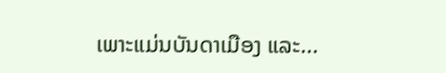ເພາະແມ່ນບັນດາເມືອງ ແລະ...